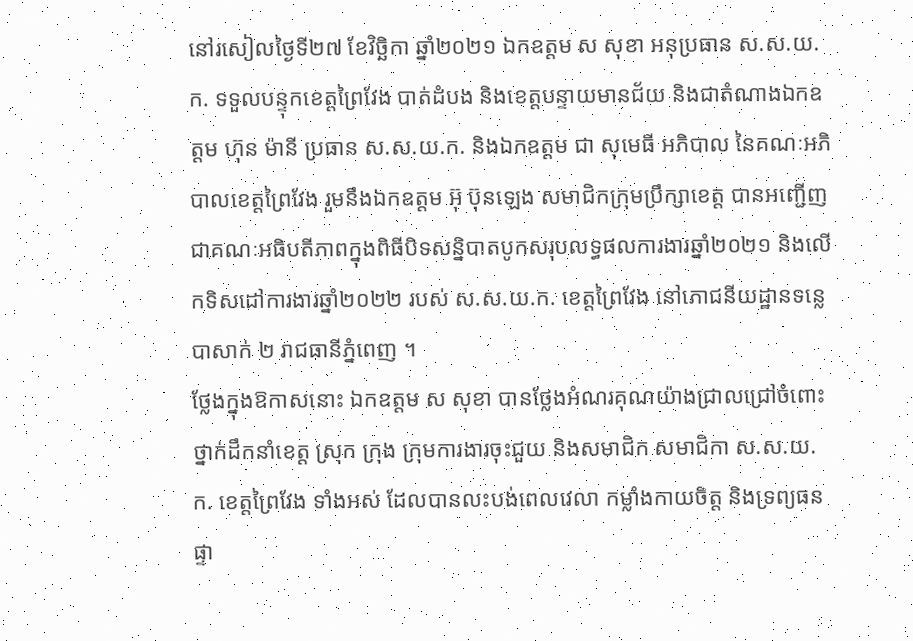នៅរសៀលថ្ងៃទី២៧ ខែវិច្ឆិកា ឆ្នាំ២០២១ ឯកឧត្តម ស សុខា អនុប្រធាន ស.ស.យ.ក. ទទួលបន្ទុកខេត្តព្រៃវែង បាត់ដំបង និងខេត្តបន្ទាយមានជ័យ និងជាតំណាងឯកឧត្តម ហ៊ុន ម៉ានី ប្រធាន ស.ស.យ.ក. និងឯកឧត្តម ជា សុមេធី អភិបាល នៃគណៈអភិបាលខេត្តព្រៃវែង រួមនឹងឯកឧត្តម អ៊ុ ប៊ុនឡេង សមាជិកក្រុមប្រឹក្សាខេត្ត បានអញ្ជើញជាគណៈអធិបតីភាពក្នុងពិធីបិទសន្និបាតបូកសរុបលទ្ធផលការងារឆ្នាំ២០២១ និងលើកទិសដៅការងារឆ្នាំ២០២២ របស់ ស.ស.យ.ក. ខេត្តព្រៃវែង នៅភោជនីយដ្ឋានទន្លេបាសាក់ ២ រាជធានីភ្នំពេញ ។
ថ្លែងក្នុងឱកាសនោះ ឯកឧត្តម ស សុខា បានថ្លែងអំណរគុណយ៉ាងជ្រាលជ្រៅចំពោះថ្នាក់ដឹកនាំខេត្ត ស្រុក ក្រុង ក្រុមការងារចុះជួយ និងសមាជិក សមាជិកា ស.ស.យ.ក. ខេត្តព្រៃវែង ទាំងអស់ ដែលបានលះបង់ពេលវេលា កម្លាំងកាយចិត្ត និងទ្រព្យធនផ្ទា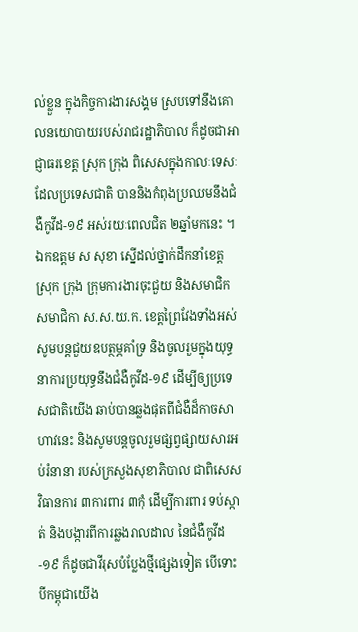ល់ខ្លួន ក្នុងកិច្ចការងារសង្គម ស្របទៅនឹងគោលនយោបាយរបស់រាជរដ្ឋាភិបាល ក៏ដូចជាអាជ្ញាធរខេត្ត ស្រុក ក្រុង ពិសេសក្នុងកាលៈទេសៈដែលប្រទេសជាតិ បាននិងកំពុងប្រឈមនឹងជំងឺកូវីដ-១៩ អស់រយៈពេលជិត ២ឆ្នាំមកនេះ ។
ឯកឧត្តម ស សុខា ស្នើដល់ថ្នាក់ដឹកនាំខេត្ត ស្រុក ក្រុង ក្រុមការងារចុះជួយ និងសមាជិក សមាជិកា ស.ស.យ.ក. ខេត្តព្រៃវែងទាំងអស់ សូមបន្តជួយឧបត្ថម្ភគាំទ្រ និងចូលរួមក្នុងយុទ្ធនាការប្រយុទ្ធនឹងជំងឺកូវីដ-១៩ ដើម្បីឲ្យប្រទេសជាតិយើង ឆាប់បានឆ្លងផុតពីជំងឺដ៏កាចសាហាវនេះ និងសូមបន្តចូលរួមផ្សព្វផ្សាយសារអប់រំនានា របស់ក្រសួងសុខាភិបាល ជាពិសេសវិធានការ ៣ការពារ ៣កុំ ដើម្បីការពារ ទប់ស្កាត់ និងបង្ការពីការឆ្លងរាលដាល នៃជំងឺកូវីដ-១៩ ក៏ដូចជាវីរុសបំប្លែងថ្មីផ្សេងទៀត បើទោះបីកម្ពុជាយើង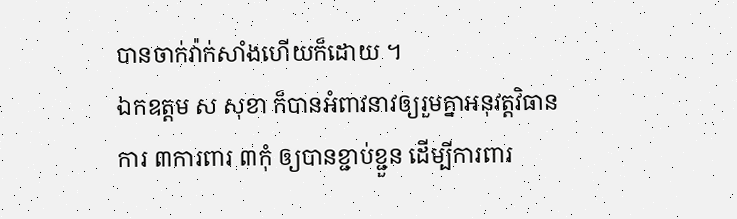បានចាក់វ៉ាក់សាំងហើយក៏ដោយ ។
ឯកឧត្តម ស សុខា ក៏បានអំពាវនាវឲ្យរួមគ្នាអនុវត្តវិធានការ ៣ការពារ ៣កុំ ឲ្យបានខ្ជាប់ខ្ជួន ដើម្បីការពារ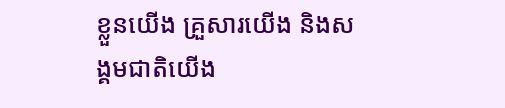ខ្លួនយើង គ្រួសារយើង និងសង្គមជាតិយើង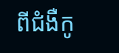ពីជំងឺកូ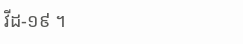វីដ-១៩ ។